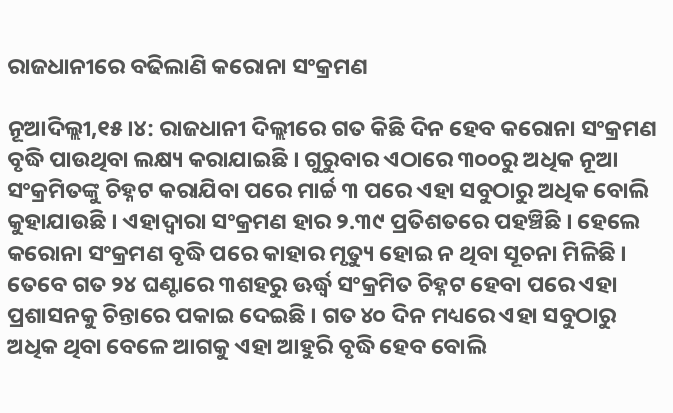ରାଜଧାନୀରେ ବଢିଲାଣି କରୋନା ସଂକ୍ରମଣ

ନୂଆଦିଲ୍ଲୀ,୧୫ ।୪: ରାଜଧାନୀ ଦିଲ୍ଲୀରେ ଗତ କିଛି ଦିନ ହେବ କରୋନା ସଂକ୍ରମଣ ବୃଦ୍ଧି ପାଉଥିବା ଲକ୍ଷ୍ୟ କରାଯାଇଛି । ଗୁରୁବାର ଏଠାରେ ୩୦୦ରୁ ଅଧିକ ନୂଆ ସଂକ୍ରମିତଙ୍କୁ ଚିହ୍ନଟ କରାଯିବା ପରେ ମାର୍ଚ୍ଚ ୩ ପରେ ଏହା ସବୁଠାରୁ ଅଧିକ ବୋଲି କୁହାଯାଉଛି । ଏହାଦ୍ୱାରା ସଂକ୍ରମଣ ହାର ୨.୩୯ ପ୍ରତିଶତରେ ପହଞ୍ଚିଛି । ହେଲେ କରୋନା ସଂକ୍ରମଣ ବୃଦ୍ଧି ପରେ କାହାର ମୃତ୍ୟୁ ହୋଇ ନ ଥିବା ସୂଚନା ମିଳିଛି । ତେବେ ଗତ ୨୪ ଘଣ୍ଟାରେ ୩ଶହରୁ ଊର୍ଦ୍ଧ୍ୱ ସଂକ୍ରମିତ ଚିହ୍ନଟ ହେବା ପରେ ଏହା ପ୍ରଶାସନକୁ ଚିନ୍ତାରେ ପକାଇ ଦେଇଛି । ଗତ ୪୦ ଦିନ ମଧ୍ୟରେ ଏହା ସବୁଠାରୁ ଅଧିକ ଥିବା ବେଳେ ଆଗକୁ ଏହା ଆହୁରି ବୃଦ୍ଧି ହେବ ବୋଲି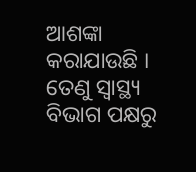ଆଶଙ୍କା କରାଯାଉଛି । ତେଣୁ ସ୍ୱାସ୍ଥ୍ୟ ବିଭାଗ ପକ୍ଷରୁ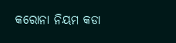କରୋନା ନିୟମ କଡା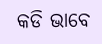କଡି ଭାବେ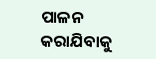ପାଳନ କରାଯିବାକୁ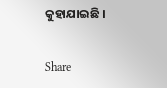କୁହାଯାଇଛି ।

Share